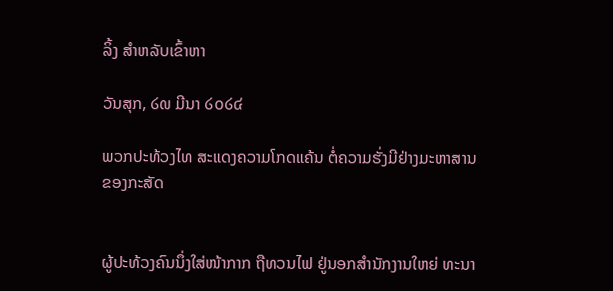ລິ້ງ ສຳຫລັບເຂົ້າຫາ

ວັນສຸກ, ໒໙ ມີນາ ໒໐໒໔

ພວກປະທ້ວງໄທ ສະແດງຄວາມໂກດແຄ້ນ ຕໍ່ຄວາມຮັ່ງມີຢ່າງມະຫາສານ ຂອງກະສັດ


ຜູ້ປະທ້ວງຄົນນຶ່ງໃສ່ໜ້າກາກ ຖືທວນໄຟ ຢູ່ນອກສຳນັກງານໃຫຍ່ ທະນາ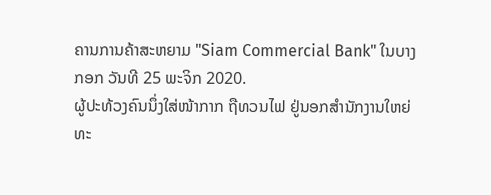ຄານການຄ້າສະຫຍາມ "Siam Commercial Bank" ໃນບາງກອກ ວັນທີ 25 ພະຈິກ 2020.
ຜູ້ປະທ້ວງຄົນນຶ່ງໃສ່ໜ້າກາກ ຖືທວນໄຟ ຢູ່ນອກສຳນັກງານໃຫຍ່ ທະ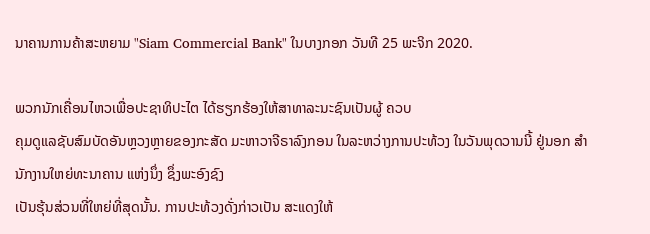ນາຄານການຄ້າສະຫຍາມ "Siam Commercial Bank" ໃນບາງກອກ ວັນທີ 25 ພະຈິກ 2020.

ພວກນັກເຄື່ອນໄຫວເພື່ອປະຊາທິປະໄຕ ໄດ້ຮຽກຮ້ອງໃຫ້ສາທາລະນະຊົນເປັນຜູ້ ຄວບ
ຄຸມດູແລຊັບສົມບັດອັນຫຼວງຫຼາຍຂອງກະສັດ ມະຫາວາຈີຣາລົງກອນ ໃນລະຫວ່າງການປະທ້ວງ ໃນວັນພຸດວານນີ້ ຢູ່ນອກ ສໍານັກງານໃຫຍ່ທະນາຄານ ແຫ່ງນຶ່ງ ຊຶ່ງພະອົງຊົງ
ເປັນຮຸ້ນສ່ວນທີ່ໃຫຍ່ທີ່ສຸດນັ້ນ. ການປະທ້ວງດັ່ງກ່າວເປັນ ສະແດງໃຫ້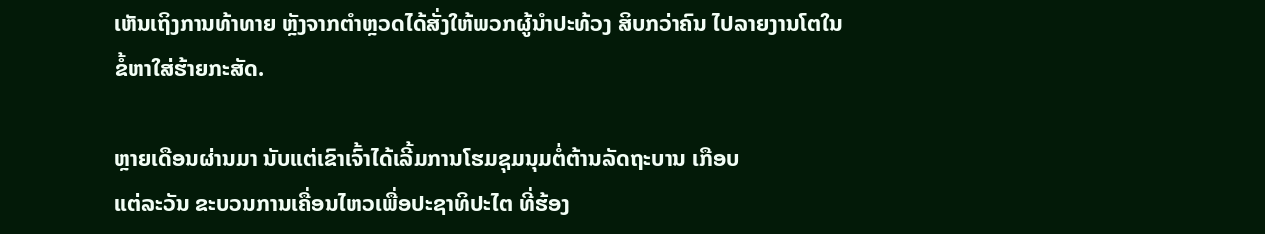ເຫັນເຖິງການທ້າທາຍ ຫຼັງຈາກຕຳຫຼວດໄດ້ສັ່ງໃຫ້ພວກຜູ້ນຳປະທ້ວງ ສິບກວ່າຄົນ ໄປລາຍງານໂຕໃນ
ຂໍ້ຫາໃສ່ຮ້າຍກະສັດ.

ຫຼາຍເດືອນຜ່ານມາ ນັບແຕ່ເຂົາເຈົ້າໄດ້ເລີ້ມການໂຮມຊຸມນຸມຕໍ່ຕ້ານລັດຖະບານ ເກືອບ
ແຕ່ລະວັນ ຂະບວນການເຄື່ອນໄຫວເພື່ອປະຊາທິປະໄຕ ທີ່ຮ້ອງ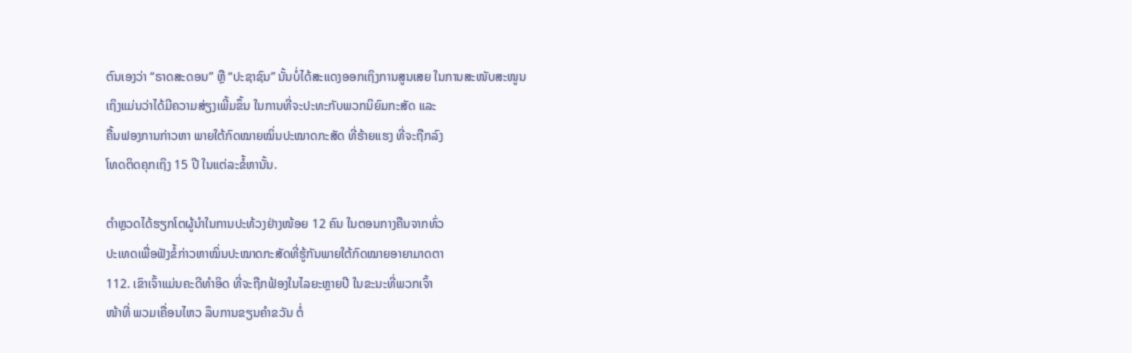ຕົນເອງວ່າ “ຣາດສະດອນ” ຫຼື “ປະຊາຊົນ” ນັ້ນບໍ່ໄດ້ສະແດງອອກເຖິງການສູນເສຍ ໃນການສະໜັບສະໜູນ
ເຖິງແມ່ນວ່າໄດ້ມີຄວາມສ່ຽງເພີ້ມຂຶ້ນ ໃນການທີ່ຈະປະທະກັບພວກນິຍົມກະສັດ ແລະ
ຄື້ນຟອງການກ່າວຫາ ພາຍໃຕ້ກົດໝາຍໝິ່ນປະໝາດກະສັດ ທີ່ຮ້າຍແຮງ ທີ່ຈະຖືກລົງ
ໂທດຕິດຄຸກເຖິງ 15 ປີ ໃນແຕ່ລະຂໍ້ຫານັ້ນ.

ຕຳຫຼວດໄດ້ຮຽກໂຕຜູ້ນໍາໃນການປະທ້ວງຢ່າງໜ້ອຍ 12 ຄົນ ໃນຕອນກາງຄືນຈາກທົ່ວ
ປະເທດເພື່ອຟັງຂໍ້ກ່າວຫາໝິ່ນປະໝາດກະສັດທີ່ຮູ້ກັນພາຍໃຕ້ກົດໝາຍອາຍາມາດຕາ
112. ເຂົາເຈົ້າແມ່ນຄະດີທຳອິດ ທີ່ຈະຖືກຟ້ອງໃນໄລຍະຫຼາຍປີ ໃນຂະນະທີ່ພວກເຈົ້າ
ໜ້າທີ່ ພວມເຄື່ອນໄຫວ ລຶບການຂຽນຄໍາຂວັນ ຕໍ່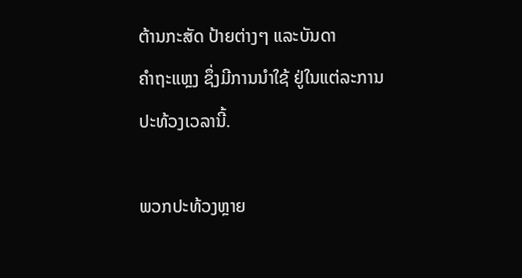ຕ້ານກະສັດ ປ້າຍຕ່າງໆ ແລະບັນດາ
ຄຳຖະແຫຼງ ຊຶ່ງມີການນຳໃຊ້ ຢູ່ໃນແຕ່ລະການປະທ້ວງເວລານີ້.

ພວກປະທ້ວງຫຼາຍ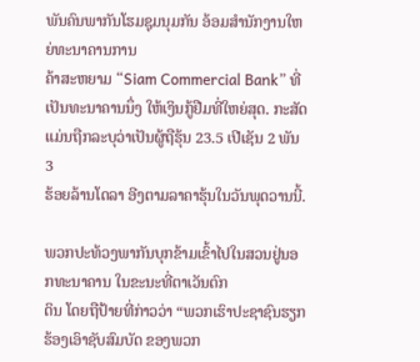ພັນຄົນພາກັນໂຮມຊຸມນຸມກັນ ອ້ອມສຳນັກງານໃຫຍ່ທະນາຄານການ
ຄ້າສະຫຍາມ “Siam Commercial Bank” ທີ່ເປັນທະນາຄານນຶ່ງ ໃຫ້ເງິນກູ້ຢືມທີ່ໃຫຍ່ສຸດ. ກະສັດ ແມ່ນຖືກລະບຸວ່າເປັນຜູ້ຖືຮຸ້ນ 23.5 ເປີເຊັນ 2 ພັນ 3
ຮ້ອຍລ້ານໂດລາ ອີງຕາມລາຄາຮຸ້ນໃນວັນພຸດວານນີ້.

ພວກປະທ້ວງພາກັນບຸກຂ້າມເຂົ້າໄປໃນສວນຢູ່ນອກທະນາຄານ ໃນຂະນະທີ່ຕາເວັນຕົກ
ດິນ ໂດຍຖືປ້າຍທີ່ກ່າວວ່າ “ພວກເຮົາປະຊາຊົນຮຽກຮ້ອງເອົາຊັບສົມບັດ ຂອງພວກ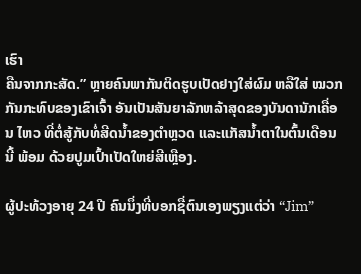ເຮົາ
ຄືນຈາກກະສັດ.” ຫຼາຍຄົນພາກັນຕິດຮູບເປັດຢາງໃສ່ຜົມ ຫລືໃສ່ ໝວກກັນກະທົບຂອງເຂົາເຈົ້າ ອັນເປັນສັນຍາລັກຫລ້າສຸດຂອງບັນດານັກເຄື່ອນ ໄຫວ ທີ່ຕໍ່ສູ້ກັບທໍ່ສີດນ້ຳຂອງຕຳຫຼວດ ແລະແກັສນໍ້າຕາໃນຕົ້ນເດືອນນີ້ ພ້ອມ ດ້ວຍປູມເປົ້າເປັດໃຫຍ່ສີເຫຼືອງ.

ຜູ້ປະທ້ວງອາຍຸ 24 ປີ ຄົນນຶ່ງທີ່ບອກຊື່ຕົນເອງພຽງແຕ່ວ່າ “Jim”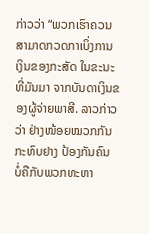ກ່າວວ່າ “ພວກເຮົາຄວນ
ສາມາດກວດກາເບິ່ງການເງິນຂອງກະສັດ ໃນຂະນະທີ່ມັນມາ ຈາກບັນດາເງິນຂອງຜູ້ຈ່າຍພາສີ. ລາວກ່າວວ່າ ຢ່າງໜ້ອຍໝວກກັນກະທົບຢາງ ປ້ອງກັນຄົນ ບໍ່ຄືກັບພວກທະຫາ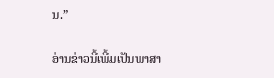ນ.”

ອ່ານຂ່າວນີ້ເພີ້ມເປັນພາສາ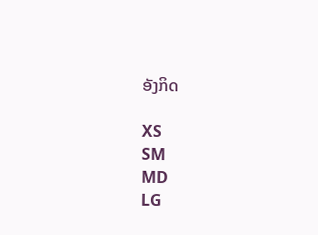ອັງກິດ

XS
SM
MD
LG